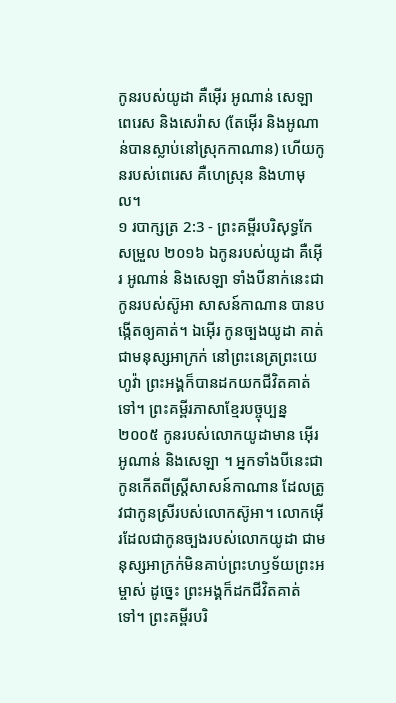កូនរបស់យូដា គឺអ៊ើរ អូណាន់ សេឡា ពេរេស និងសេរ៉ាស (តែអ៊ើរ និងអូណាន់បានស្លាប់នៅស្រុកកាណាន) ហើយកូនរបស់ពេរេស គឺហេស្រុន និងហាមុល។
១ របាក្សត្រ 2:3 - ព្រះគម្ពីរបរិសុទ្ធកែសម្រួល ២០១៦ ឯកូនរបស់យូដា គឺអ៊ើរ អូណាន់ និងសេឡា ទាំងបីនាក់នេះជាកូនរបស់ស៊ូអា សាសន៍កាណាន បានបង្កើតឲ្យគាត់។ ឯអ៊ើរ កូនច្បងយូដា គាត់ជាមនុស្សអាក្រក់ នៅព្រះនេត្រព្រះយេហូវ៉ា ព្រះអង្គក៏បានដកយកជីវិតគាត់ទៅ។ ព្រះគម្ពីរភាសាខ្មែរបច្ចុប្បន្ន ២០០៥ កូនរបស់លោកយូដាមាន អ៊ើរ អូណាន់ និងសេឡា ។ អ្នកទាំងបីនេះជាកូនកើតពីស្ត្រីសាសន៍កាណាន ដែលត្រូវជាកូនស្រីរបស់លោកស៊ូអា។ លោកអ៊ើរដែលជាកូនច្បងរបស់លោកយូដា ជាមនុស្សអាក្រក់មិនគាប់ព្រះហឫទ័យព្រះអម្ចាស់ ដូច្នេះ ព្រះអង្គក៏ដកជីវិតគាត់ទៅ។ ព្រះគម្ពីរបរិ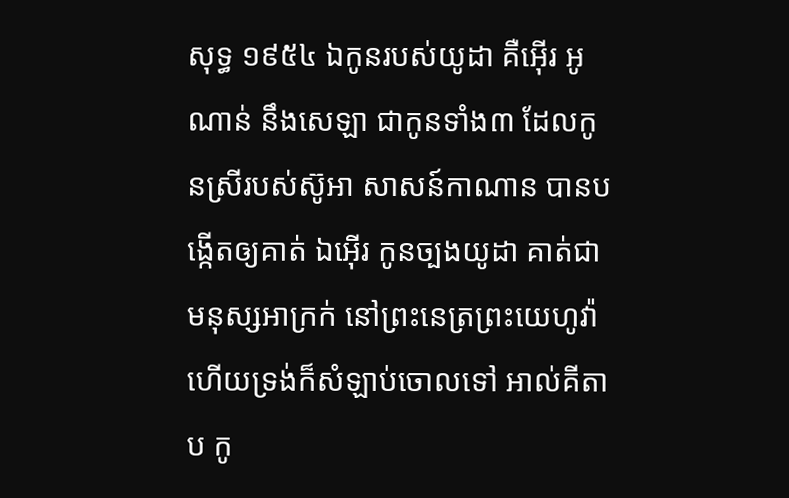សុទ្ធ ១៩៥៤ ឯកូនរបស់យូដា គឺអ៊ើរ អូណាន់ នឹងសេឡា ជាកូនទាំង៣ ដែលកូនស្រីរបស់ស៊ូអា សាសន៍កាណាន បានបង្កើតឲ្យគាត់ ឯអ៊ើរ កូនច្បងយូដា គាត់ជាមនុស្សអាក្រក់ នៅព្រះនេត្រព្រះយេហូវ៉ា ហើយទ្រង់ក៏សំឡាប់ចោលទៅ អាល់គីតាប កូ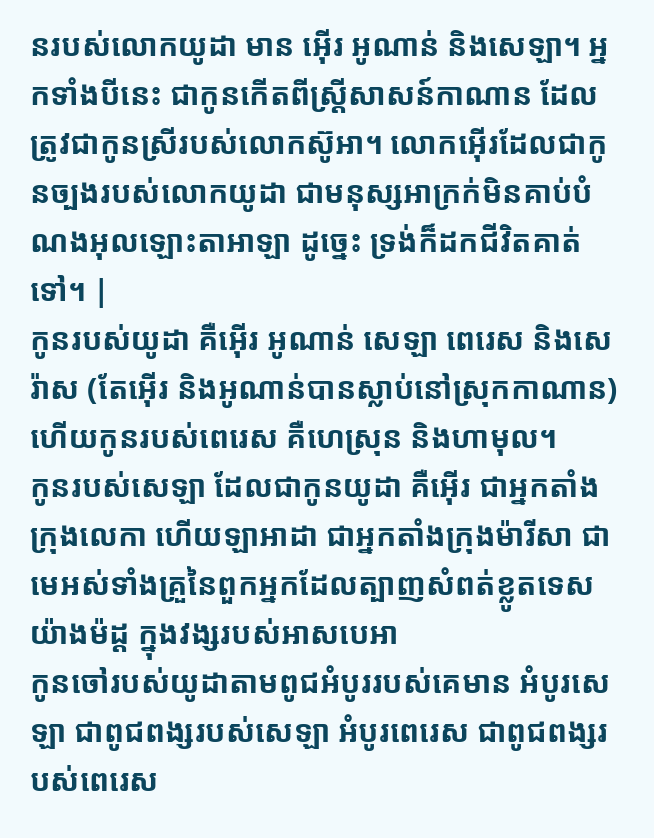នរបស់លោកយូដា មាន អ៊ើរ អូណាន់ និងសេឡា។ អ្នកទាំងបីនេះ ជាកូនកើតពីស្ត្រីសាសន៍កាណាន ដែលត្រូវជាកូនស្រីរបស់លោកស៊ូអា។ លោកអ៊ើរដែលជាកូនច្បងរបស់លោកយូដា ជាមនុស្សអាក្រក់មិនគាប់បំណងអុលឡោះតាអាឡា ដូច្នេះ ទ្រង់ក៏ដកជីវិតគាត់ទៅ។ |
កូនរបស់យូដា គឺអ៊ើរ អូណាន់ សេឡា ពេរេស និងសេរ៉ាស (តែអ៊ើរ និងអូណាន់បានស្លាប់នៅស្រុកកាណាន) ហើយកូនរបស់ពេរេស គឺហេស្រុន និងហាមុល។
កូនរបស់សេឡា ដែលជាកូនយូដា គឺអ៊ើរ ជាអ្នកតាំងក្រុងលេកា ហើយឡាអាដា ជាអ្នកតាំងក្រុងម៉ារីសា ជាមេអស់ទាំងគ្រួនៃពួកអ្នកដែលត្បាញសំពត់ខ្លូតទេសយ៉ាងម៉ដ្ត ក្នុងវង្សរបស់អាសបេអា
កូនចៅរបស់យូដាតាមពូជអំបូររបស់គេមាន អំបូរសេឡា ជាពូជពង្សរបស់សេឡា អំបូរពេរេស ជាពូជពង្សរបស់ពេរេស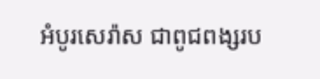អំបូរសេរ៉ាស ជាពូជពង្សរប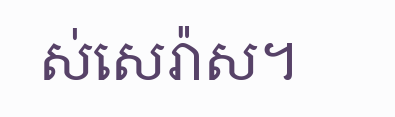ស់សេរ៉ាស។